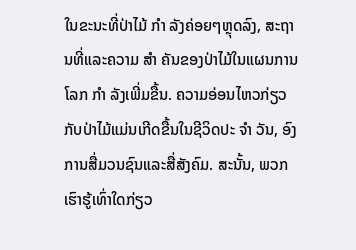ໃນຂະນະທີ່ປ່າໄມ້ ກຳ ລັງຄ່ອຍໆຫຼຸດລົງ, ສະຖານທີ່ແລະຄວາມ ສຳ ຄັນຂອງປ່າໄມ້ໃນແຜນການໂລກ ກຳ ລັງເພີ່ມຂື້ນ. ຄວາມອ່ອນໄຫວກ່ຽວກັບປ່າໄມ້ແມ່ນເກີດຂື້ນໃນຊີວິດປະ ຈຳ ວັນ, ອົງການສື່ມວນຊົນແລະສື່ສັງຄົມ. ສະນັ້ນ, ພວກເຮົາຮູ້ເທົ່າໃດກ່ຽວ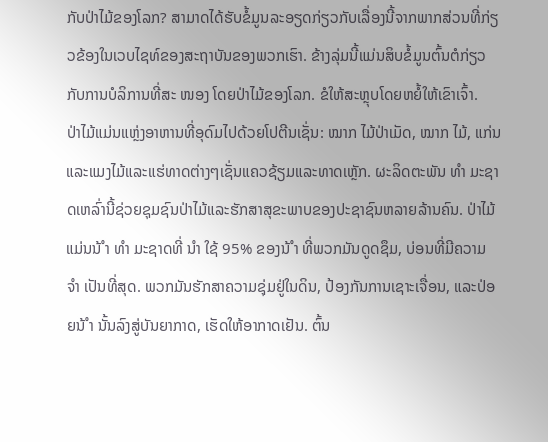ກັບປ່າໄມ້ຂອງໂລກ? ສາມາດໄດ້ຮັບຂໍ້ມູນລະອຽດກ່ຽວກັບເລື່ອງນີ້ຈາກພາກສ່ວນທີ່ກ່ຽວຂ້ອງໃນເວບໄຊທ໌ຂອງສະຖາບັນຂອງພວກເຮົາ. ຂ້າງລຸ່ມນີ້ແມ່ນສິບຂໍ້ມູນຕົ້ນຕໍກ່ຽວກັບການບໍລິການທີ່ສະ ໜອງ ໂດຍປ່າໄມ້ຂອງໂລກ. ຂໍໃຫ້ສະຫຼຸບໂດຍຫຍໍ້ໃຫ້ເຂົາເຈົ້າ.
ປ່າໄມ້ແມ່ນແຫຼ່ງອາຫານທີ່ອຸດົມໄປດ້ວຍໂປຕີນເຊັ່ນ: ໝາກ ໄມ້ປ່າເມັດ, ໝາກ ໄມ້, ແກ່ນແລະແມງໄມ້ແລະແຮ່ທາດຕ່າງໆເຊັ່ນແຄວຊ້ຽມແລະທາດເຫຼັກ. ຜະລິດຕະພັນ ທຳ ມະຊາດເຫລົ່ານີ້ຊ່ວຍຊຸມຊົນປ່າໄມ້ແລະຮັກສາສຸຂະພາບຂອງປະຊາຊົນຫລາຍລ້ານຄົນ. ປ່າໄມ້ແມ່ນນ້ ຳ ທຳ ມະຊາດທີ່ ນຳ ໃຊ້ 95% ຂອງນ້ ຳ ທີ່ພວກມັນດູດຊຶມ, ບ່ອນທີ່ມີຄວາມ ຈຳ ເປັນທີ່ສຸດ. ພວກມັນຮັກສາຄວາມຊຸ່ມຢູ່ໃນດິນ, ປ້ອງກັນການເຊາະເຈື່ອນ, ແລະປ່ອຍນ້ ຳ ນັ້ນລົງສູ່ບັນຍາກາດ, ເຮັດໃຫ້ອາກາດເຢັນ. ຕົ້ນ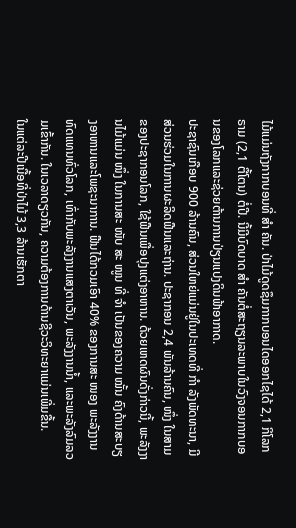ໄມ້ແມ່ນຖັງກາກບອນທີ່ ສຳ ຄັນ. ປ່າໄມ້ດູດຊຶມກາກບອນໄດອອກໄຊໄດ້ 2,1 ກິໂລກຣາມ (2,1 ຕື້ໂຕນ) ຕໍ່ປີ. ນີ້ມີບົດບາດ ສຳ ຄັນຕໍ່ສະຖຽນລະພາບໃນວົງຈອນກາກບອນຂອງໂລກແລະຊ່ວຍຕ້ານການປ່ຽນແປງດິນຟ້າອາກາດ.
ປະຊາຊົນເກືອບ 900 ລ້ານຄົນ, ສ່ວນໃຫຍ່ແມ່ນຢູ່ໃນປະເທດທີ່ ກຳ ລັງພັດທະນາ, ມີສ່ວນຮ່ວມໃນການຜະລິດຟືນແລະຖ່ານ. ປະຊາກອນ 2,4 ພັນລ້ານຄົນ, ໜຶ່ງ ໃນສາມຂອງປະຊາກອນໂລກ, ໃຊ້ຟືນເພື່ອປຸງແຕ່ງອາຫານ. ດ້ວຍເຫດຜົນດັ່ງກ່າວນີ້, ພະລັງງານໄມ້ແມ່ນ ໜຶ່ງ ໃນການສະ ໜັບ ສະ ໜູນ ທີ່ ຈຳ ເປັນຂອງຄວາມ ໝັ້ນ ຄົງດ້ານສະບຽງອາຫານແລະໂພຊະນາການ. ຟືນໄດ້ກວມເອົາ 40% ຂອງການສະ ໜອງ ພະລັງງານທົດແທນທົ່ວໂລກ, ເທົ່າກັບພະລັງງານແສງຕາເວັນ, ພະລັງງານນໍ້າ, ແລະພະລັງລົມລວມເຂົ້າກັນ. ໃນເວລາດຽວກັນ, ຄວາມຕ້ອງການດ້ານຊີວະວິທະຍາແມ່ນເພີ່ມຂື້ນ.
ໃນແຕ່ລະປີເນື້ອທີ່ປ່າໄມ້ 3,3 ລ້ານເຮັກຕາ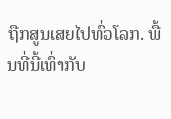ຖືກສູນເສຍໄປທົ່ວໂລກ. ພື້ນທີ່ນີ້ເທົ່າກັບ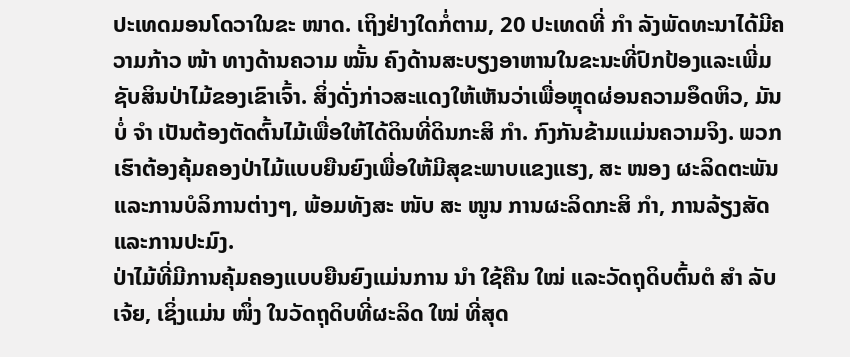ປະເທດມອນໂດວາໃນຂະ ໜາດ. ເຖິງຢ່າງໃດກໍ່ຕາມ, 20 ປະເທດທີ່ ກຳ ລັງພັດທະນາໄດ້ມີຄວາມກ້າວ ໜ້າ ທາງດ້ານຄວາມ ໝັ້ນ ຄົງດ້ານສະບຽງອາຫານໃນຂະນະທີ່ປົກປ້ອງແລະເພີ່ມຊັບສິນປ່າໄມ້ຂອງເຂົາເຈົ້າ. ສິ່ງດັ່ງກ່າວສະແດງໃຫ້ເຫັນວ່າເພື່ອຫຼຸດຜ່ອນຄວາມອຶດຫິວ, ມັນບໍ່ ຈຳ ເປັນຕ້ອງຕັດຕົ້ນໄມ້ເພື່ອໃຫ້ໄດ້ດິນທີ່ດິນກະສິ ກຳ. ກົງກັນຂ້າມແມ່ນຄວາມຈິງ. ພວກເຮົາຕ້ອງຄຸ້ມຄອງປ່າໄມ້ແບບຍືນຍົງເພື່ອໃຫ້ມີສຸຂະພາບແຂງແຮງ, ສະ ໜອງ ຜະລິດຕະພັນແລະການບໍລິການຕ່າງໆ, ພ້ອມທັງສະ ໜັບ ສະ ໜູນ ການຜະລິດກະສິ ກຳ, ການລ້ຽງສັດແລະການປະມົງ.
ປ່າໄມ້ທີ່ມີການຄຸ້ມຄອງແບບຍືນຍົງແມ່ນການ ນຳ ໃຊ້ຄືນ ໃໝ່ ແລະວັດຖຸດິບຕົ້ນຕໍ ສຳ ລັບເຈ້ຍ, ເຊິ່ງແມ່ນ ໜຶ່ງ ໃນວັດຖຸດິບທີ່ຜະລິດ ໃໝ່ ທີ່ສຸດ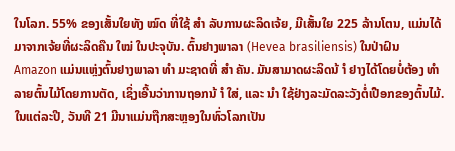ໃນໂລກ. 55% ຂອງເສັ້ນໃຍທັງ ໝົດ ທີ່ໃຊ້ ສຳ ລັບການຜະລິດເຈ້ຍ, ມີເສັ້ນໃຍ 225 ລ້ານໂຕນ, ແມ່ນໄດ້ມາຈາກເຈ້ຍທີ່ຜະລິດຄືນ ໃໝ່ ໃນປະຈຸບັນ. ຕົ້ນຢາງພາລາ (Hevea brasiliensis) ໃນປ່າຝົນ Amazon ແມ່ນແຫຼ່ງຕົ້ນຢາງພາລາ ທຳ ມະຊາດທີ່ ສຳ ຄັນ. ມັນສາມາດຜະລິດນ້ ຳ ຢາງໄດ້ໂດຍບໍ່ຕ້ອງ ທຳ ລາຍຕົ້ນໄມ້ໂດຍການຕັດ, ເຊິ່ງເອີ້ນວ່າການຖອກນ້ ຳ ໃສ່, ແລະ ນຳ ໃຊ້ຢ່າງລະມັດລະວັງຕໍ່ເປືອກຂອງຕົ້ນໄມ້. ໃນແຕ່ລະປີ, ວັນທີ 21 ມີນາແມ່ນຖືກສະຫຼອງໃນທົ່ວໂລກເປັນ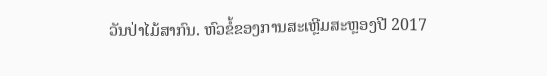ວັນປ່າໄມ້ສາກົນ. ຫົວຂໍ້ຂອງການສະເຫຼີມສະຫຼອງປີ 2017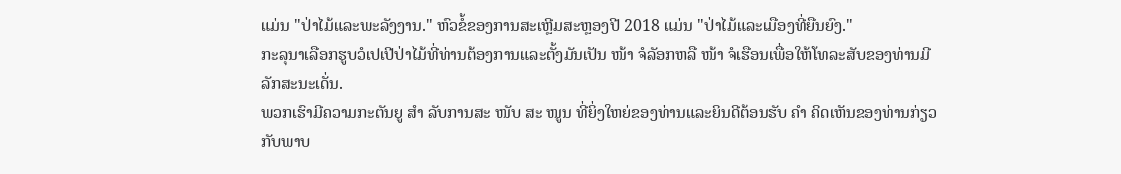ແມ່ນ "ປ່າໄມ້ແລະພະລັງງານ." ຫົວຂໍ້ຂອງການສະເຫຼີມສະຫຼອງປີ 2018 ແມ່ນ "ປ່າໄມ້ແລະເມືອງທີ່ຍືນຍົງ."
ກະລຸນາເລືອກຮູບວໍເປເປີປ່າໄມ້ທີ່ທ່ານຕ້ອງການແລະຕັ້ງມັນເປັນ ໜ້າ ຈໍລັອກຫລື ໜ້າ ຈໍເຮືອນເພື່ອໃຫ້ໂທລະສັບຂອງທ່ານມີລັກສະນະເດັ່ນ.
ພວກເຮົາມີຄວາມກະຕັນຍູ ສຳ ລັບການສະ ໜັບ ສະ ໜູນ ທີ່ຍິ່ງໃຫຍ່ຂອງທ່ານແລະຍິນດີຕ້ອນຮັບ ຄຳ ຄິດເຫັນຂອງທ່ານກ່ຽວກັບພາບ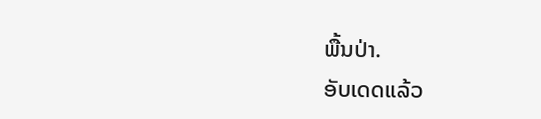ພື້ນປ່າ.
ອັບເດດແລ້ວ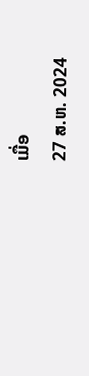ເມື່ອ
27 ສ.ຫ. 2024